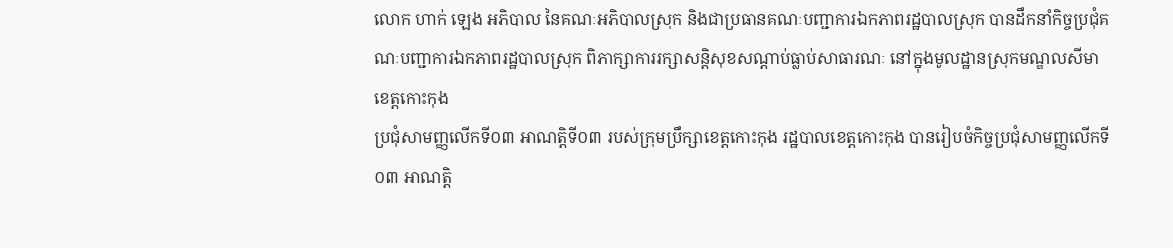លោក ហាក់ ឡេង អភិបាល នៃគណៈអភិបាលស្រុក និងជាប្រធានគណៈបញ្ជាការឯកភាពរដ្ឋបាលស្រុក បានដឹកនាំកិច្ចប្រជុំគណៈបញ្ជាការឯកភាពរដ្ឋបាលស្រុក ពិភាក្សាការរក្សាសន្តិសុខសណ្ដាប់ធ្លាប់សាធារណៈ នៅក្នុងមូលដ្ឋានស្រុកមណ្ឌលសីមា ខេត្តកោះកុង
ប្រជុំសាមញ្ញលើកទី០៣ អាណត្តិទី០៣ របស់ក្រុមប្រឹក្សាខេត្តកោះកុង រដ្ឋបាលខេត្តកោះកុង បានរៀបចំកិច្ចប្រជុំសាមញ្ញលើកទី០៣ អាណត្តិ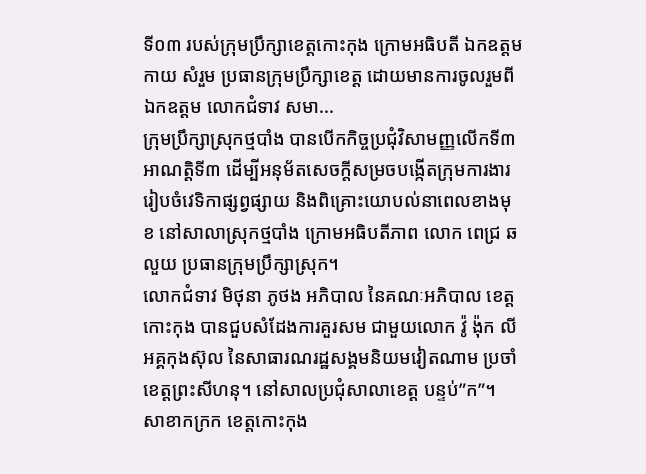ទី០៣ របស់ក្រុមប្រឹក្សាខេត្តកោះកុង ក្រោមអធិបតី ឯកឧត្តម កាយ សំរួម ប្រធានក្រុមប្រឹក្សាខេត្ត ដោយមានការចូលរួមពី ឯកឧត្តម លោកជំទាវ សមា...
ក្រុមប្រឹក្សាស្រុកថ្មបាំង បានបើកកិច្ចប្រជុំវិសាមញ្ញលើកទី៣ អាណត្តិទី៣ ដើម្បីអនុម័តសេចក្តីសម្រចបង្កើតក្រុមការងាររៀបចំវេទិកាផ្សព្វផ្សាយ និងពិគ្រោះយោបល់នាពេលខាងមុខ នៅសាលាស្រុកថ្មបាំង ក្រោមអធិបតីភាព លោក ពេជ្រ ឆលួយ ប្រធានក្រុមប្រឹក្សាស្រុក។
លោកជំទាវ មិថុនា ភូថង អភិបាល នៃគណៈអភិបាល ខេត្តកោះកុង បានជួបសំដែងការគួរសម ជាមួយលោក វ៉ូ ង៉ុក លី អគ្គកុងស៊ុល នៃសាធារណរដ្ឋសង្គមនិយមវៀតណាម ប្រចាំខេត្តព្រះសីហនុ។ នៅសាលប្រជុំសាលាខេត្ត បន្ទប់”ក”។
សាខាកក្រក ខេត្តកោះកុង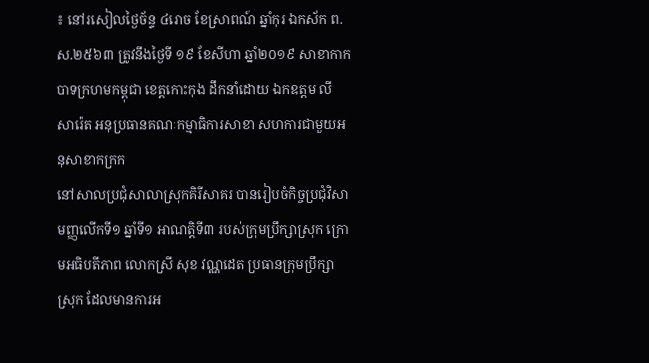៖ នៅរសៀលថ្ងៃច័ន្ទ ៤រោច ខែស្រាពណ៍ ឆ្នាំកុរ ឯកស័ក ព.ស.២៥៦៣ ត្រូវនឹងថ្ងៃទី ១៩ ខែសីហា ឆ្នាំ២០១៩ សាខាកាកបាទក្រហមកម្ពុជា ខេត្តកោះកុង ដឹកនាំដោយ ឯកឧត្តម លី សារ៉េត អនុប្រធានគណៈកម្មាធិការសាខា សហការជាមួយអនុសាខាកក្រក
នៅសាលប្រជុំសាលាស្រុកគិរីសាគរ បានរៀបចំកិច្ចប្រជុំវិសាមញ្ញលើកទី១ ឆ្នាំទី១ អាណត្តិទី៣ របស់ក្រុមប្រឹក្សាស្រុក ក្រោមអធិបតីភាព លោកស្រី សុខ វណ្ណដេត ប្រធានក្រុមប្រឹក្សាស្រុក ដែលមានការអ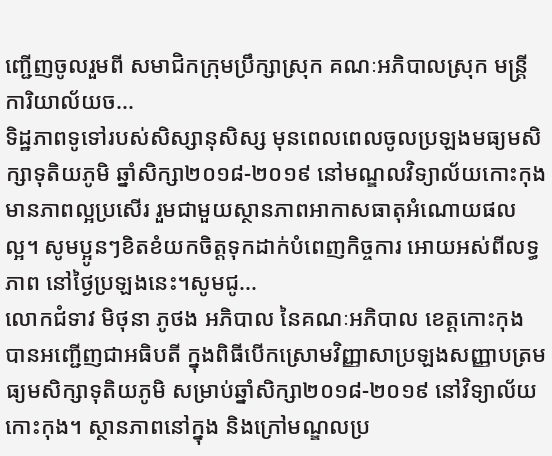ញ្ជើញចូលរួមពី សមាជិកក្រុមប្រឹក្សាស្រុក គណៈអភិបាលស្រុក មន្រ្តីការិយាល័យច...
ទិដ្ឋភាពទូទៅរបស់សិស្សានុសិស្ស មុនពេលពេលចូលប្រឡងមធ្យមសិក្សាទុតិយភូមិ ឆ្នាំសិក្សា២០១៨-២០១៩ នៅមណ្ឌលវិទ្យាល័យកោះកុង មានភាពល្អប្រសេីរ រួមជាមួយស្ថានភាពអាកាសធាតុអំណោយផលល្អ។ សូមប្អូនៗខិតខំយកចិត្តទុកដាក់បំពេញកិច្ចការ អោយអស់ពីលទ្ធភាព នៅថ្ងៃប្រឡងនេះ។សូមជូ...
លោកជំទាវ មិថុនា ភូថង អភិបាល នៃគណៈអភិបាល ខេត្តកោះកុង បានអញ្ជើញជាអធិបតី ក្នុងពិធីបើកស្រោមវិញ្ញាសាប្រឡងសញ្ញាបត្រមធ្យមសិក្សាទុតិយភូមិ សម្រាប់ឆ្នាំសិក្សា២០១៨-២០១៩ នៅវិទ្យាល័យកោះកុង។ ស្ថានភាពនៅក្នុង និងក្រៅមណ្ឌលប្រ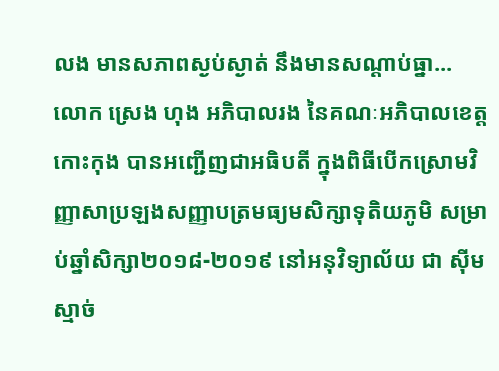លង មានសភាពស្ងប់ស្ងាត់ នឹងមានសណ្ដាប់ធ្នា...
លោក ស្រេង ហុង អភិបាលរង នៃគណៈអភិបាលខេត្តកោះកុង បានអញ្ជើញជាអធិបតី ក្នុងពិធីបើកស្រោមវិញ្ញាសាប្រឡងសញ្ញាបត្រមធ្យមសិក្សាទុតិយភូមិ សម្រាប់ឆ្នាំសិក្សា២០១៨-២០១៩ នៅអនុវិទ្យាល័យ ជា ស៊ីម ស្មាច់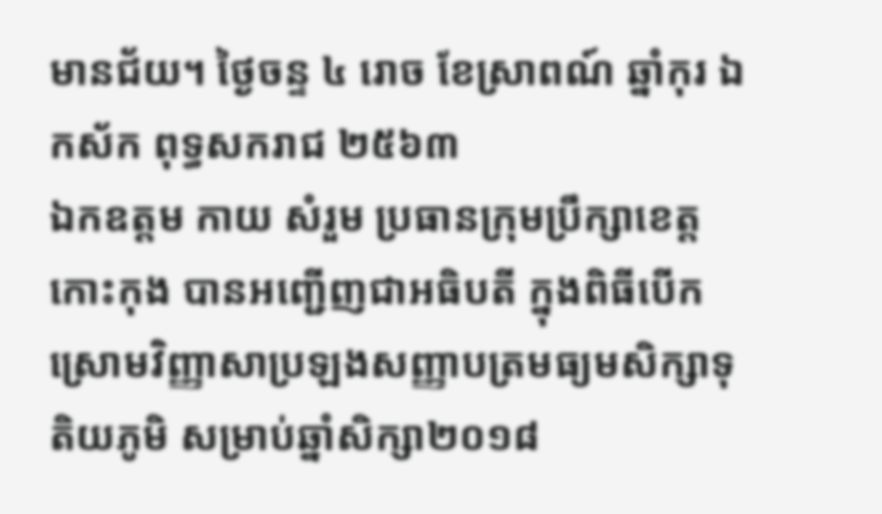មានជ័យ។ ថ្ងៃចន្ទ ៤ រោច ខែស្រាពណ៍ ឆ្នាំកុរ ឯកស័ក ពុទ្ធសករាជ ២៥៦៣
ឯកឧត្តម កាយ សំរួម ប្រធានក្រុមប្រឹក្សាខេត្តកោះកុង បានអញ្ជើញជាអធិបតី ក្នុងពិធីបើកស្រោមវិញ្ញាសាប្រឡងសញ្ញាបត្រមធ្យមសិក្សាទុតិយភូមិ សម្រាប់ឆ្នាំសិក្សា២០១៨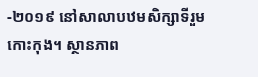-២០១៩ នៅសាលាបឋមសិក្សាទីរួមកោះកុង។ ស្ថានភាព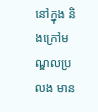នៅក្នុង និងក្រៅមណ្ឌលប្រលង មាន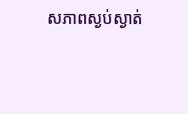សភាពស្ងប់ស្ងាត់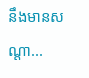នឹងមានសណ្ដា...